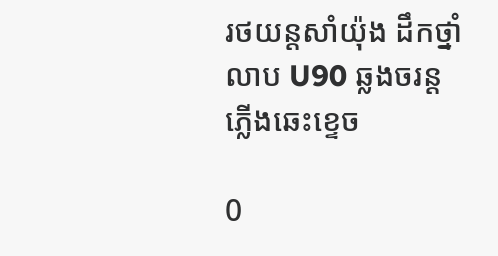រថយន្តសាំយ៉ុង ដឹកថ្នាំលាប U90 ឆ្លងចរន្តភ្លើងឆេះខ្ទេច

0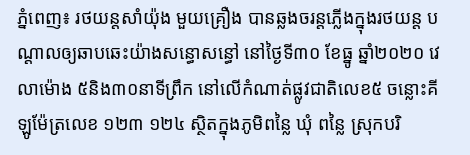ភ្នំពេញ៖ រថយន្តសាំយ៉ុង មួយគ្រឿង បានឆ្លងចរន្តភ្លើងក្នុងរថយន្ត បណ្តាលឲ្យឆាបឆេះយ៉ាងសន្ធោសន្ធៅ នៅថ្ងៃទី៣០ ខែធ្នូ ឆ្នាំ២០២០ វេលាម៉ោង ៥និង៣០នាទីព្រឹក នៅលើកំណាត់ផ្លូវជាតិលេខ៥ ចន្លោះគីឡូម៉ែត្រលេខ ១២៣ ១២៤ ស្ថិតក្នុងភូមិពន្លៃ ឃុំ ពន្លៃ ស្រុកបរិ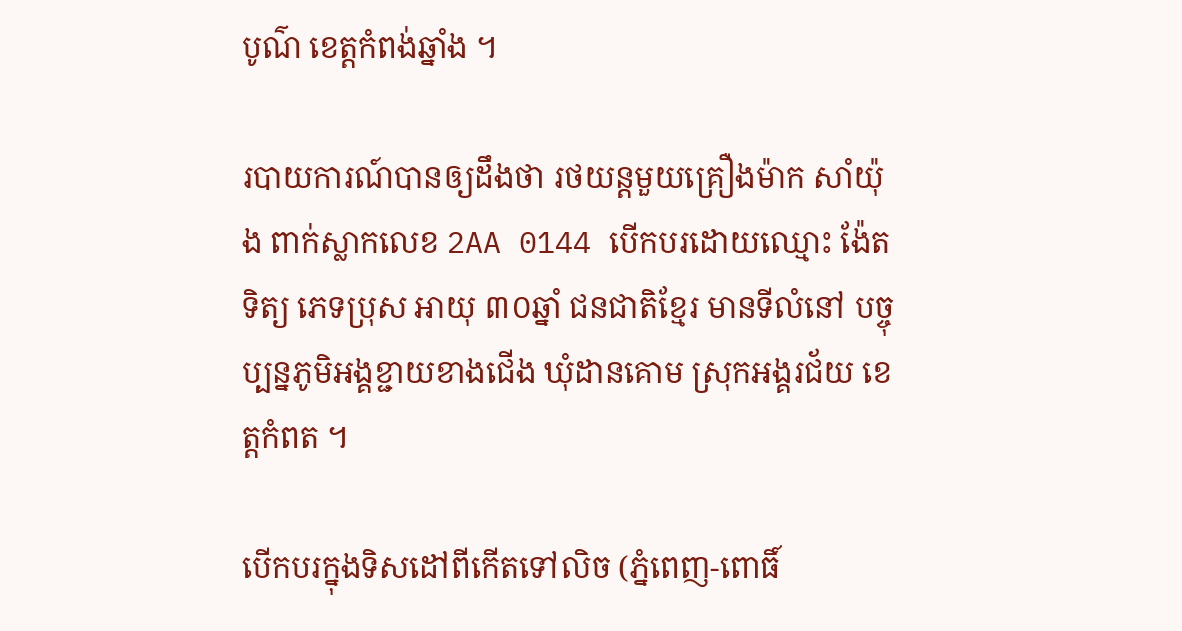បូណ៌ ខេត្តកំពង់ឆ្នាំង ។

របាយការណ៍បានឲ្យដឹងថា រថយន្តមួយគ្រឿងម៉ាក សាំយ៉ុង ពាក់ស្លាកលេខ 2AA 0144 បើកបរដោយឈ្មោះ ង៉ែត ទិត្យ ភេទប្រុស អាយុ ៣០ឆ្នាំ ជនជាតិខ្មែរ មានទីលំនៅ បច្ចុប្បន្នភូមិអង្គខ្ជាយខាងជើង ឃុំដានគោម ស្រុកអង្គរជ័យ ខេត្តកំពត ។

បើកបរក្នុងទិសដៅពីកើតទៅលិច (ភ្នំពេញ-ពោធិ៍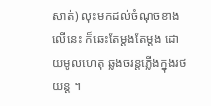សាត់) លុះមកដល់ចំណុចខាងលើនេះ ក៏ឆេះតែម្ដងតែម្តង ដោយមូលហេតុ ឆ្លងចរន្តភ្លើងក្នុងរថយន្ត ។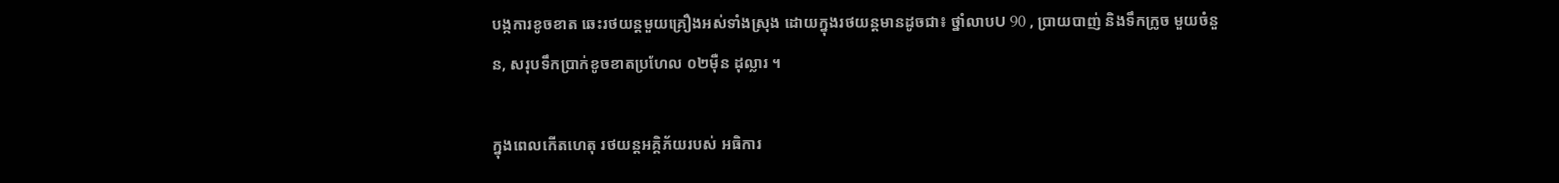បង្កការខូចខាត ឆេះរថយន្តមួយគ្រឿងអស់ទាំងស្រុង ដោយក្នុងរថយន្តមានដូចជា៖ ថ្នាំលាបU 90 , ប្រាយបាញ់ និងទឹកក្រូច មួយចំនួន, សរុបទឹកប្រាក់ខូចខាតប្រហែល ០២ម៉ឺន ដុល្លារ ។

ក្នុងពេលកើតហេតុ រថយន្តអគ្គិភ័យរបស់ អធិការ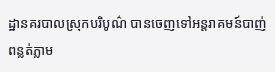ដ្ឋានគរបាលស្រុកបរិបូណ៌ បានចេញទៅអន្តរាគមន៍បាញ់ពន្លត់ភ្លាម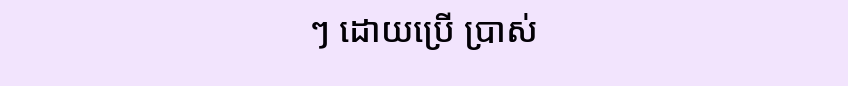ៗ ដោយប្រើ ប្រាស់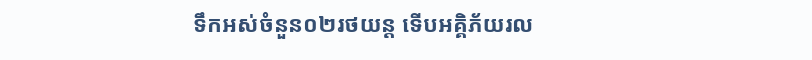ទឹកអស់ចំនួន០២រថយន្ត ទើបអគ្គិភ័យរល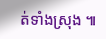ត់ទាំងស្រុង ៕